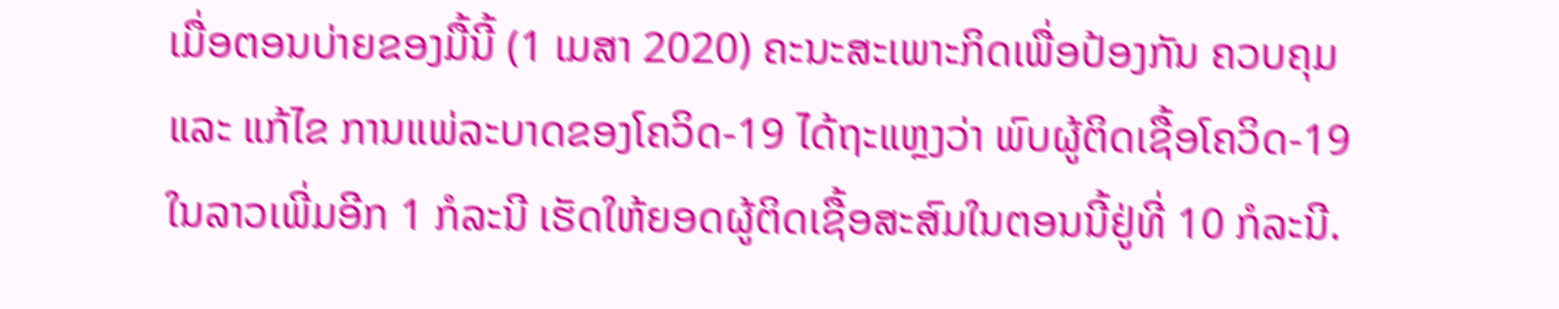ເມື່ອຕອນບ່າຍຂອງມື້ນີ້ (1 ເມສາ 2020) ຄະນະສະເພາະກິດເພື່ອປ້ອງກັນ ຄວບຄຸມ ແລະ ແກ້ໄຂ ການແພ່ລະບາດຂອງໂຄວິດ-19 ໄດ້ຖະແຫຼງວ່າ ພົບຜູ້ຕິດເຊື້ອໂຄວິດ-19 ໃນລາວເພີ່ມອີກ 1 ກໍລະນີ ເຮັດໃຫ້ຍອດຜູ້ຕິດເຊື້ອສະສົມໃນຕອນນີ້ຢູ່ທີ່ 10 ກໍລະນີ.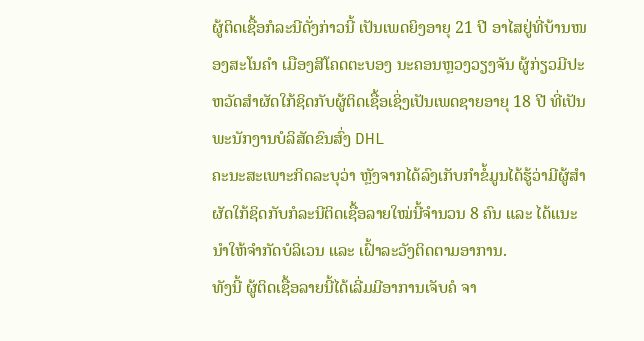ຜູ້ຕິດເຊື້ອກໍລະນີດັ່ງກ່າວນີ້ ເປັນເພດຍິງອາຍຸ 21 ປີ ອາໄສຢູ່ທີ່ບ້ານໜອງສະໂນຄຳ ເມືອງສີໂຄດຕະບອງ ນະຄອນຫຼວງວຽງຈັນ ຜູ້ກ່ຽວມີປະຫວັດສຳຜັດໃກ້ຊິດກັບຜູ້ຕິດເຊື້ອເຊິ່ງເປັນເພດຊາຍອາຍຸ 18 ປີ ທີ່ເປັນພະນັກງານບໍລິສັດຂົນສົ່ງ DHL
ຄະນະສະເພາະກິດລະບຸວ່າ ຫຼັງຈາກໄດ້ລົງເກັບກຳຂໍ້ມູນໄດ້ຮູ້ວ່າມີຜູ້ສຳຜັດໃກ້ຊິດກັບກໍລະນີຕິດເຊື້ອລາຍໃໝ່ນີ້ຈຳນວນ 8 ຄົນ ແລະ ໄດ້ແນະນຳໃຫ້ຈຳກັດບໍລິເວນ ແລະ ເຝົ້າລະວັງຕິດຕາມອາການ.
ທັງນີ້ ຜູ້ຕິດເຊື້ອລາຍນີ້ໄດ້ເລີ່ມມີອາການເຈັບຄໍ ຈາ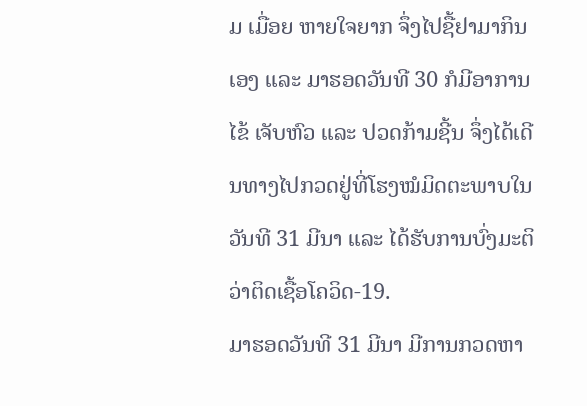ມ ເມື່ອຍ ຫາຍໃຈຍາກ ຈຶ່ງໄປຊື້ຢາມາກິນເອງ ແລະ ມາຮອດວັນທີ 30 ກໍມີອາການໄຂ້ ເຈັບຫົວ ແລະ ປວດກ້າມຊີ້ນ ຈຶ່ງໄດ້ເດີນທາງໄປກວດຢູ່ທີ່ໂຮງໝໍມິດຕະພາບໃນວັນທີ 31 ມີນາ ແລະ ໄດ້ຮັບການບົ່ງມະຕິວ່າຕິດເຊື້ອໂຄວິດ-19.
ມາຮອດວັນທີ 31 ມີນາ ມີການກວດຫາ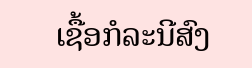ເຊື້ອກໍລະນີສົງ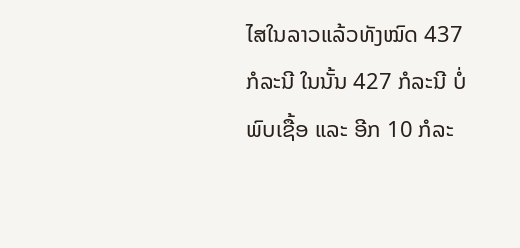ໄສໃນລາວແລ້ວທັງໝົດ 437 ກໍລະນີ ໃນນັ້ນ 427 ກໍລະນີ ບໍ່ພົບເຊື້ອ ແລະ ອີກ 10 ກໍລະ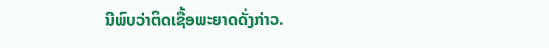ນີພົບວ່າຕິດເຊື້ອພະຍາດດັ່ງກ່າວ.